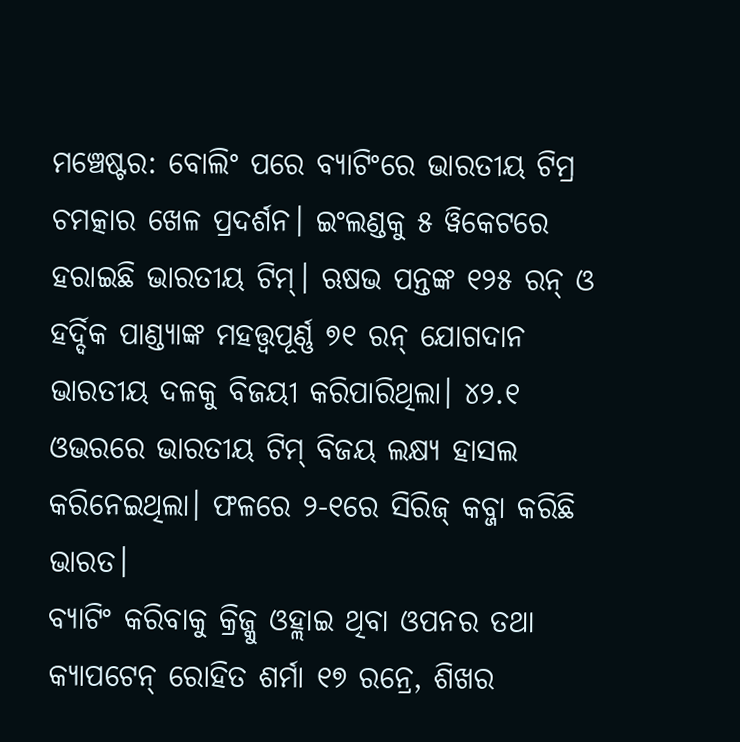ମଞ୍ଚେଷ୍ଟର: ବୋଲିଂ ପରେ ବ୍ୟାଟିଂରେ ଭାରତୀୟ ଟିମ୍ର ଚମତ୍କାର ଖେଳ ପ୍ରଦର୍ଶନ। ଇଂଲଣ୍ଡକୁ ୫ ୱିକେଟରେ ହରାଇଛି ଭାରତୀୟ ଟିମ୍। ଋଷଭ ପନ୍ତଙ୍କ ୧୨୫ ରନ୍ ଓ ହର୍ଦ୍ଦିକ ପାଣ୍ଡ୍ୟାଙ୍କ ମହତ୍ତ୍ୱପୂର୍ଣ୍ଣ ୭୧ ରନ୍ ଯୋଗଦାନ ଭାରତୀୟ ଦଳକୁ ବିଜୟୀ କରିପାରିଥିଲା। ୪୨.୧ ଓଭରରେ ଭାରତୀୟ ଟିମ୍ ବିଜୟ ଲକ୍ଷ୍ୟ ହାସଲ କରିନେଇଥିଲା। ଫଳରେ ୨-୧ରେ ସିରିଜ୍ କବ୍ଜା କରିଛି ଭାରତ।
ବ୍ୟାଟିଂ କରିବାକୁ କ୍ରିଜ୍କୁ ଓହ୍ଲାଇ ଥିବା ଓପନର ତଥା କ୍ୟାପଟେନ୍ ରୋହିତ ଶର୍ମା ୧୭ ରନ୍ରେ, ଶିଖର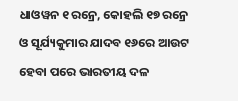ଧାଓୱନ ୧ ରନ୍ରେ, କୋହଲି ୧୭ ରନ୍ରେ ଓ ସୂର୍ଯ୍ୟକୁମାର ଯାଦବ ୧୬ରେ ଆଉଟ ହେବା ପରେ ଭାରତୀୟ ଦଳ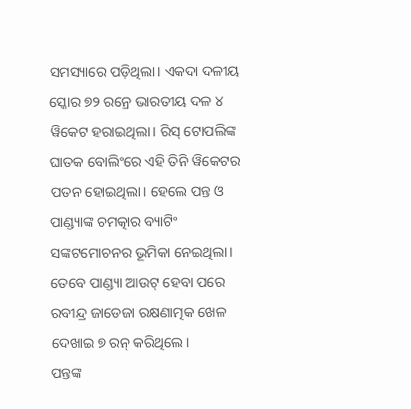ସମସ୍ୟାରେ ପଡ଼ିଥିଲା। ଏକଦା ଦଳୀୟ ସ୍କୋର ୭୨ ରନ୍ରେ ଭାରତୀୟ ଦଳ ୪ ୱିକେଟ ହରାଇଥିଲା। ରିସ୍ ଟୋପଲିଙ୍କ ଘାତକ ବୋଲିଂରେ ଏହି ତିନି ୱିକେଟର ପତନ ହୋଇଥିଲା। ହେଲେ ପନ୍ତ ଓ ପାଣ୍ଡ୍ୟାଙ୍କ ଚମତ୍କାର ବ୍ୟାଟିଂ ସଙ୍କଟମୋଚନର ଭୂମିକା ନେଇଥିଲା। ତେବେ ପାଣ୍ଡ୍ୟା ଆଉଟ୍ ହେବା ପରେ ରବୀନ୍ଦ୍ର ଜାଡେଜା ରକ୍ଷଣାତ୍ମକ ଖେଳ ଦେଖାଇ ୭ ରନ୍ କରିଥିଲେ।
ପନ୍ତଙ୍କ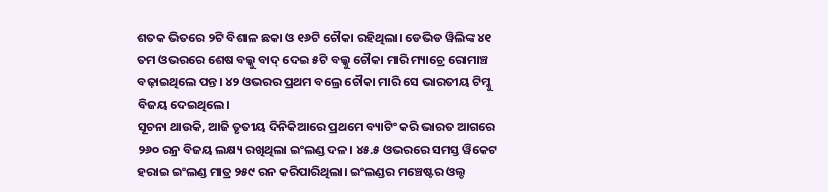ଶତକ ଭିତରେ ୨ଟି ବିଶାଳ ଛକା ଓ ୧୬ଟି ଚୌକା ରହିଥିଲା। ଡେଭିଡ ୱିଲିଙ୍କ ୪୧ ତମ ଓଭରରେ ଶେଷ ବଲ୍କୁ ବାଦ୍ ଦେଇ ୫ଟି ବଲ୍କୁ ଚୌକା ମାରି ମ୍ୟାଚ୍ରେ ରୋମାଞ୍ଚ ବଢ଼ାଇଥିଲେ ପନ୍ତ। ୪୨ ଓଭରର ପ୍ରଥମ ବଲ୍ରେ ଚୌକା ମାରି ସେ ଭାରତୀୟ ଟିମ୍କୁ ବିଜୟ ଦେଇଥିଲେ।
ସୂଚନା ଥାଉକି, ଆଜି ତୃତୀୟ ଦିନିକିଆରେ ପ୍ରଥମେ ବ୍ୟାଟିଂ କରି ଭାରତ ଆଗରେ ୨୬୦ ରନ୍ର ବିଜୟ ଲକ୍ଷ୍ୟ ରଖିଥିଲା ଇଂଲଣ୍ଡ ଦଳ। ୪୫.୫ ଓଭରରେ ସମସ୍ତ ୱିକେଟ ହରାଇ ଇଂଲଣ୍ଡ ମାତ୍ର ୨୫୯ ରନ କରିପାରିଥିଲା। ଇଂଲଣ୍ଡର ମଞ୍ଚେଷ୍ଟର ଓଲ୍ଡ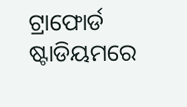ଟ୍ରାଫୋର୍ଡ ଷ୍ଟାଡିୟମରେ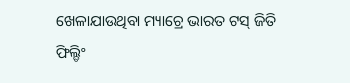ଖେଳାଯାଉଥିବା ମ୍ୟାଚ୍ରେ ଭାରତ ଟସ୍ ଜିତି ଫିଲ୍ଡିଂ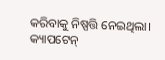କରିବାକୁ ନିଷ୍ପତ୍ତି ନେଇଥିଲା। କ୍ୟାପଟେନ୍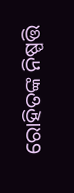ରୋହିତଙ୍କ ନିଷ୍ପତ୍ତି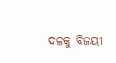ଦଳକୁ ବିଜୟୀ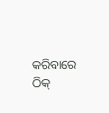କରିବାରେ ଠିକ୍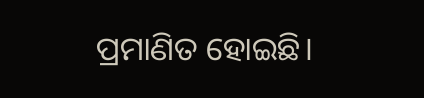ପ୍ରମାଣିତ ହୋଇଛି।